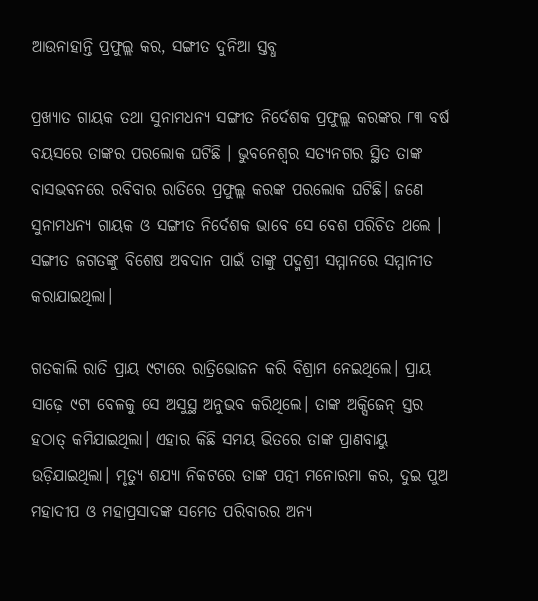ଆଉନାହାନ୍ତି ପ୍ରଫୁଲ୍ଲ କର, ସଙ୍ଗୀତ ଦୁନିଆ ସ୍ତବ୍ଧ

ପ୍ରଖ୍ୟାତ ଗାୟକ ତଥା ସୁନାମଧନ୍ୟ ସଙ୍ଗୀତ ନିର୍ଦେଶକ ପ୍ରଫୁଲ୍ଲ କରଙ୍କର ୮୩ ବର୍ଷ ବୟସରେ ତାଙ୍କର ପରଲୋକ ଘଟିଛି । ଭୁବନେଶ୍ବର ସତ୍ୟନଗର ସ୍ଥିତ ତାଙ୍କ ବାସଭବନରେ ରବିବାର ରାତିରେ ପ୍ରଫୁଲ୍ଲ କରଙ୍କ ପରଲୋକ ଘଟିଛି। ଜଣେ ସୁନାମଧନ୍ୟ ଗାୟକ ଓ ସଙ୍ଗୀତ ନିର୍ଦେଶକ ଭାବେ ସେ ବେଶ ପରିଚିତ ଥଲେ । ସଙ୍ଗୀତ ଜଗତଙ୍କୁ ବିଶେଷ ଅବଦାନ ପାଇଁ ତାଙ୍କୁ ପଦ୍ମଶ୍ରୀ ସମ୍ମାନରେ ସମ୍ମାନୀତ କରାଯାଇଥିଲା।

ଗତକାଲି ରାତି ପ୍ରାୟ ୯ଟାରେ ରାତ୍ରିଭୋଜନ କରି ବିଶ୍ରାମ ନେଇଥିଲେ। ପ୍ରାୟ ସାଢ଼େ ୯ଟା ବେଳକୁ ସେ ଅସୁସ୍ଥ ଅନୁଭବ କରିଥିଲେ। ତାଙ୍କ ଅକ୍ସ‌ିଜେନ୍ ସ୍ତର ହଠାତ୍‌ କମିଯାଇଥିଲା। ଏହାର କିଛି ସମୟ ଭିତରେ ତାଙ୍କ ପ୍ରାଣବାୟୁ ଉଡ଼ିଯାଇଥିଲା। ମୃତ୍ୟୁ ଶଯ୍ୟା ନିକଟରେ ତାଙ୍କ ପତ୍ନୀ ମନୋରମା କର, ଦୁଇ ପୁଅ ମହାଦୀପ ଓ ମହାପ୍ରସାଦଙ୍କ ସମେତ ପରିବାରର ଅନ୍ୟ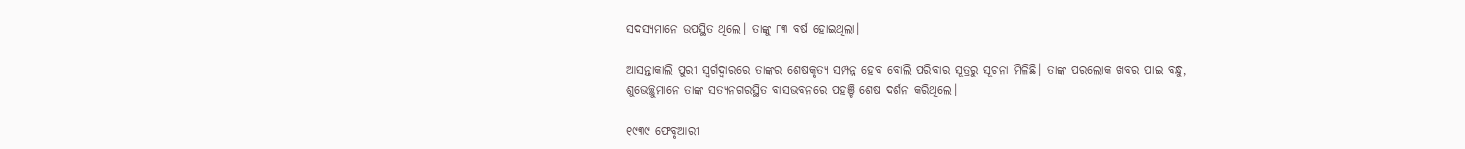ସଦସ୍ୟମାନେ ଉପସ୍ଥିତ ଥିଲେ। ତାଙ୍କୁ ୮୩ ବର୍ଷ ହୋଇଥିଲା।

ଆସନ୍ତାକାଲି ପୁରୀ ସ୍ବର୍ଗଦ୍ବାରରେ ତାଙ୍କର ‌‌ଶେଷକୃତ୍ୟ ସମ୍ପନ୍ନ ହେବ ବୋଲି ପରିବାର ସୂତ୍ରରୁ ସୂଚନା ମିଳିଛି। ତାଙ୍କ ପରଲୋକ ଖବର ପାଇ ବନ୍ଧୁ, ଶୁଭେଚ୍ଛୁମାନେ ତାଙ୍କ ସତ୍ୟନଗରସ୍ଥିତ ବାସଭବନରେ ପହଞ୍ଚି ଶେଷ ଦର୍ଶନ କରିଥିଲେ।

୧୯୩୯ ଫେବୃଆରୀ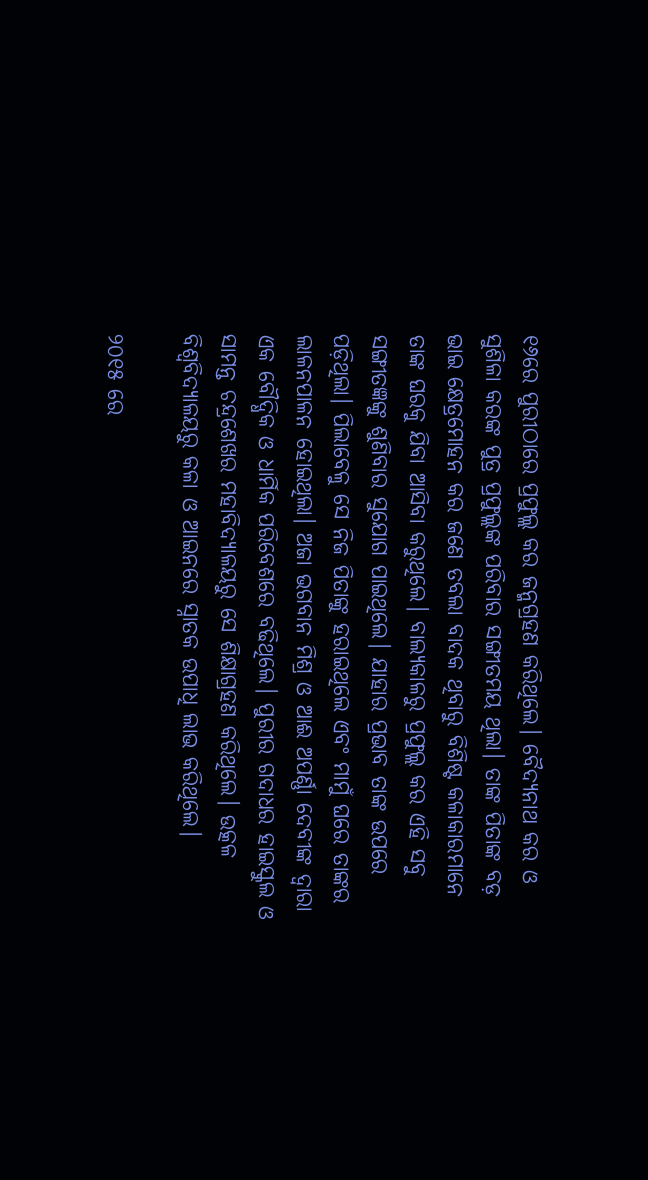୧୬ରେ ପୁରୀଠାରେ ପ୍ରଫୁଲ୍ଲ କର ଜନ୍ମଗ୍ରହଣ କରିଥିଲେ। ବୈଦ୍ୟନାଥ କର ଓ ସୁଶିଳା କରଙ୍କ ପୁତ୍ର ପ୍ରଫୁଲ୍ଲଙ୍କ ପରିବାର ସଙ୍ଗୀତମୟ ଥିଲା। ତାଙ୍କ ପିତାଙ୍କ ବଡ଼ ଭାଇ କ୍ଷେତ୍ରମୋହନ କର ଜଣେ ତବଲା ବାଦକ ଥିବାରୁ ବିଶିଷ୍ଟ କଳାକାରମାନେ ତାଙ୍କ ଘରକୁ ଯିବା ଆସିବା କରୁଥିଲେ। ବାଲ୍ୟକାଳରୁ ପ୍ରଫୁଲ୍ଲ କର ଏହି ସବୁ ସଙ୍ଗୀତଜ୍ଞଙ୍କୁ ଶୁଣିବାର ସୁଯୋଗ ପାଇଥିଲେ। ଯାହାର ପ୍ରଭାବ ତାଙ୍କ ଉପରେ ପଡ଼ିଥିଲା। ପିଲାବେଳୁ ସେ ନିଜ ପିତାଙ୍କୁ ହରାଇଥିଲେ ଏବଂ ମାମୁଁ ଘରେ ତାଙ୍କର ଲାଳନପାଳନ ହୋଇଥିଲା। ଅଜା ଭଗବାନ ମିଶ୍ର ଓ ଆଈ ଅପର୍ଣ୍ଣା ଦେବୀଙ୍କ ଦ୍ୱାରା ଏକ ବୌଦ୍ଧିକ ଓ ଧାର୍ମିକ ପରିବେଶରେ ବଢିଥିଲେ। ପୁରୀର ଗଦାଧର ହାଇସ୍କୁଲ ଓ ସାମନ୍ତ ଚନ୍ଦ୍ରଶେଖର ମହାବିଦ୍ୟାଳୟରୁ ସେ ଶିକ୍ଷାଗ୍ରହଣ କରିଥିଲେ। ଉତ୍କଳ ବିଶ୍ୱବିଦ୍ୟାଳୟରୁ କଳା ଓ ଆଇନରେ ସ୍ନାତକ ଉପାଧି ଲାଭ କରିଥିଲେ।

୨୦୧୫ ରେ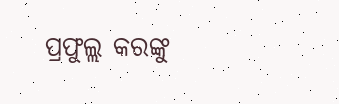ପ୍ରଫୁଲ୍ଲ କରଙ୍କୁ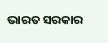ଭାରତ ସରକାର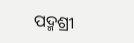ପଦ୍ମଶ୍ରୀ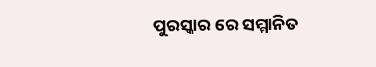ପୁରସ୍କାର ରେ ସମ୍ମାନିତ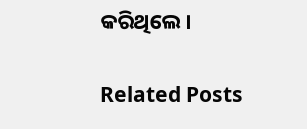କରିଥିଲେ।

Related Posts